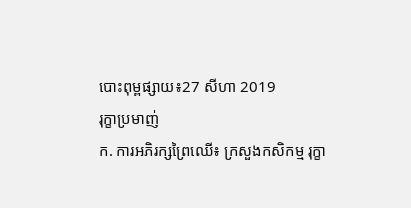បោះពុម្ពផ្សាយ៖27 សីហា 2019
រុក្ខាប្រមាញ់
ក. ការអភិរក្សព្រៃឈើ៖ ក្រសួងកសិកម្ម រុក្ខា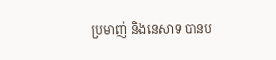ប្រមាញ់ និងនេសាទ បានប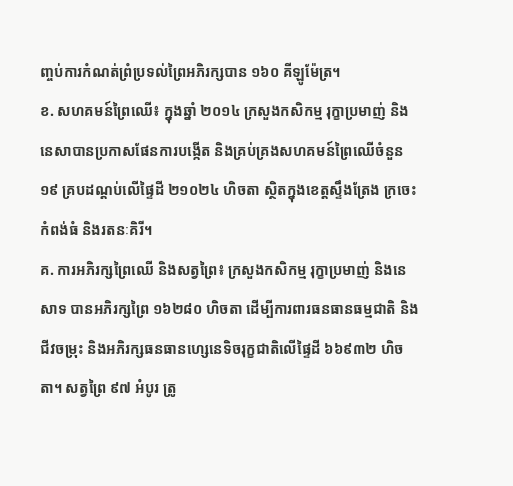ញ្ចប់ការកំណត់ព្រំប្រទល់ព្រៃអភិរក្សបាន ១៦០ គីឡូម៉ែត្រ។
ខ. សហគមន៍ព្រៃឈើ៖ ក្នុងឆ្នាំ ២០១៤ ក្រសួងកសិកម្ម រុក្ខាប្រមាញ់ និងនេសាបានប្រកាសផែនការបង្កើត និងគ្រប់គ្រងសហគមន៍ព្រៃឈើចំនួន ១៩ គ្របដណ្តប់លើផ្ទៃដី ២១០២៤ ហិចតា ស្ថិតក្នុងខេត្តស្ទឹងត្រែង ក្រចេះ កំពង់ធំ និងរតនៈគិរី។
គ. ការអភិរក្សព្រៃឈើ និងសត្វព្រៃ៖ ក្រសួងកសិកម្ម រុក្ខាប្រមាញ់ និងនេសាទ បានអភិរក្សព្រៃ ១៦២៨០ ហិចតា ដើម្បីការពារធនធានធម្មជាតិ និងជីវចម្រុះ និងអភិរក្សធនធានហ្សេនេទិចរុក្ខជាតិលើផ្ទៃដី ៦៦៩៣២ ហិចតា។ សត្វព្រៃ ៩៧ អំបូរ ត្រូ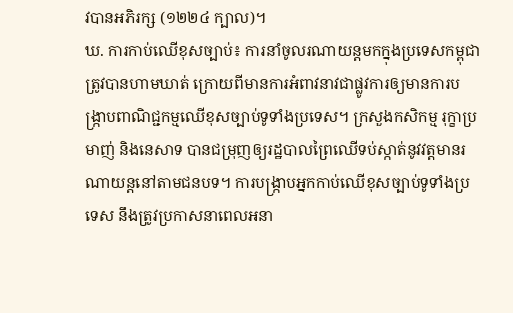វបានអភិរក្ស (១២២៤ ក្បាល)។
ឃ. ការកាប់ឈើខុសច្បាប់៖ ការនាំចូលរណាយន្តមកក្នុងប្រទេសកម្ពុជា ត្រូវបានហាមឃាត់ ក្រោយពីមានការអំពាវនាវជាផ្លូវការឲ្យមានការបង្រ្កាបពាណិជ្ជកម្មឈើខុសច្បាប់ទូទាំងប្រទេស។ ក្រសួងកសិកម្ម រុក្ខាប្រមាញ់ និងនេសាទ បានជម្រុញឲ្យរដ្ឋបាលព្រៃឈើទប់ស្កាត់នូវវត្តមានរណាយន្តនៅតាមជនបទ។ ការបង្ក្រាបអ្នកកាប់ឈើខុសច្បាប់ទូទាំងប្រទេស នឹងត្រូវប្រកាសនាពេលអនា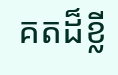គតដ៏ខ្លី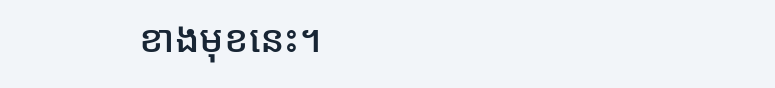ខាងមុខនេះ។